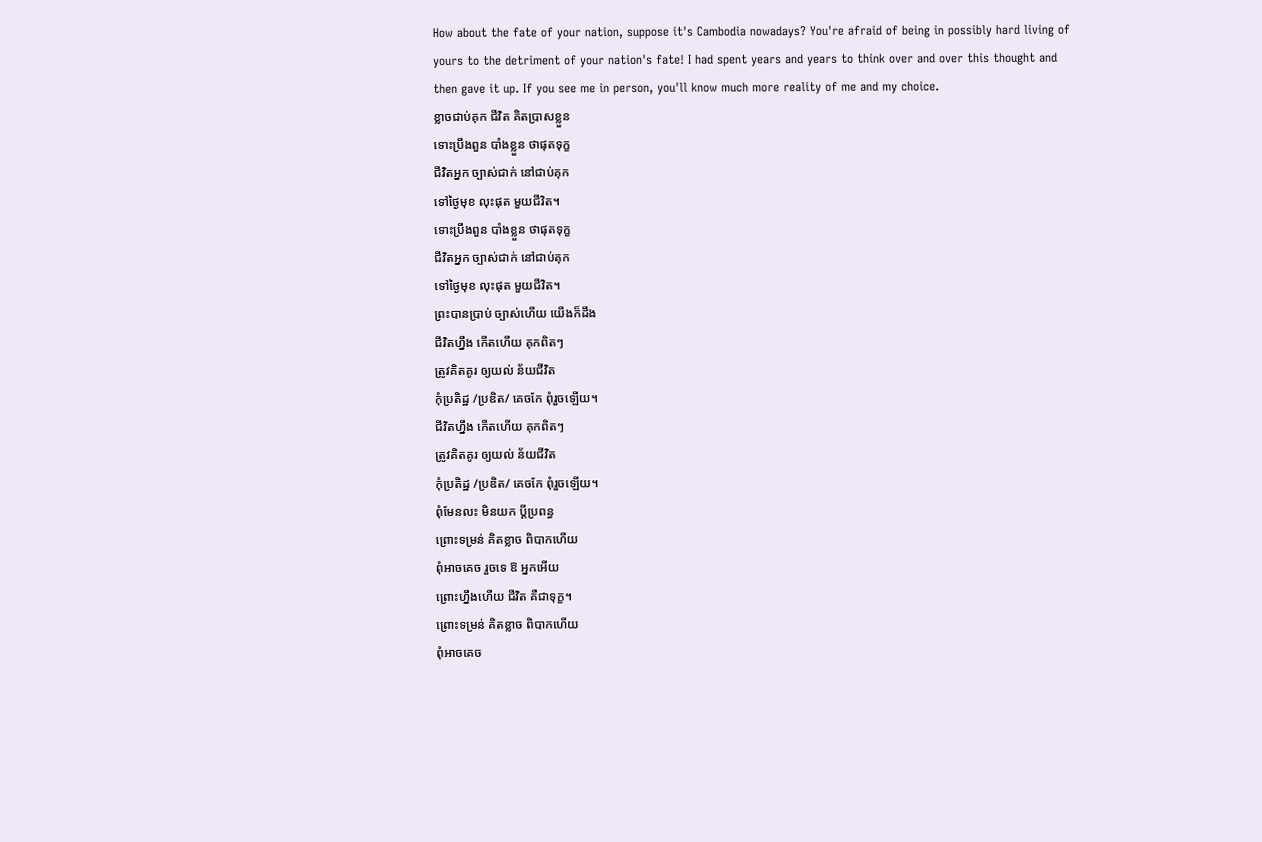How about the fate of your nation, suppose it's Cambodia nowadays? You're afraid of being in possibly hard living of yours to the detriment of your nation's fate! I had spent years and years to think over and over this thought and then gave it up. If you see me in person, you'll know much more reality of me and my choice.
ខ្លាចជាប់គុក ជីវិត គិតប្រាសខ្លួន
ទោះប្រឹងពួន បាំងខ្លួន ថាផុតទុក្ខ
ជីវិតអ្នក ច្បាស់ជាក់ នៅជាប់គុក
ទៅថ្ងៃមុខ លុះផុត មួយជីវិត។
ទោះប្រឹងពួន បាំងខ្លួន ថាផុតទុក្ខ
ជីវិតអ្នក ច្បាស់ជាក់ នៅជាប់គុក
ទៅថ្ងៃមុខ លុះផុត មួយជីវិត។
ព្រះបានប្រាប់ ច្បាស់ហើយ យើងក៏ដឹង
ជីវិតហ្នឹង កើតហើយ គុកពិតៗ
ត្រូវគិតគូរ ឲ្យយល់ ន័យជីវិត
កុំប្រតិដ្ឋ /ប្រឌិត/ គេចកែ ពុំរួចឡើយ។
ជីវិតហ្នឹង កើតហើយ គុកពិតៗ
ត្រូវគិតគូរ ឲ្យយល់ ន័យជីវិត
កុំប្រតិដ្ឋ /ប្រឌិត/ គេចកែ ពុំរួចឡើយ។
ពុំមែនលះ មិនយក ប្ដីប្រពន្ធ
ព្រោះទម្រន់ គិតខ្លាច ពិបាកហើយ
ពុំអាចគេច រួចទេ ឱ អ្នកអើយ
ព្រោះហ្នឹងហើយ ជីវិត គឺជាទុក្ខ។
ព្រោះទម្រន់ គិតខ្លាច ពិបាកហើយ
ពុំអាចគេច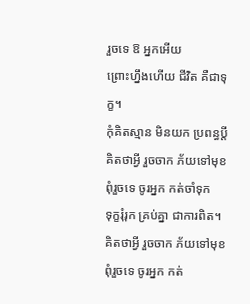រួចទេ ឱ អ្នកអើយ
ព្រោះហ្នឹងហើយ ជីវិត គឺជាទុក្ខ។
កុំគិតស្មាន មិនយក ប្រពន្ធប្ដី
គិតថាអ្វី រួចចាក ភ័យទៅមុខ
ពុំរួចទេ ចូរអ្នក កត់ចាំទុក
ទុក្ខរុំរុក គ្រប់គ្នា ជាការពិត។
គិតថាអ្វី រួចចាក ភ័យទៅមុខ
ពុំរួចទេ ចូរអ្នក កត់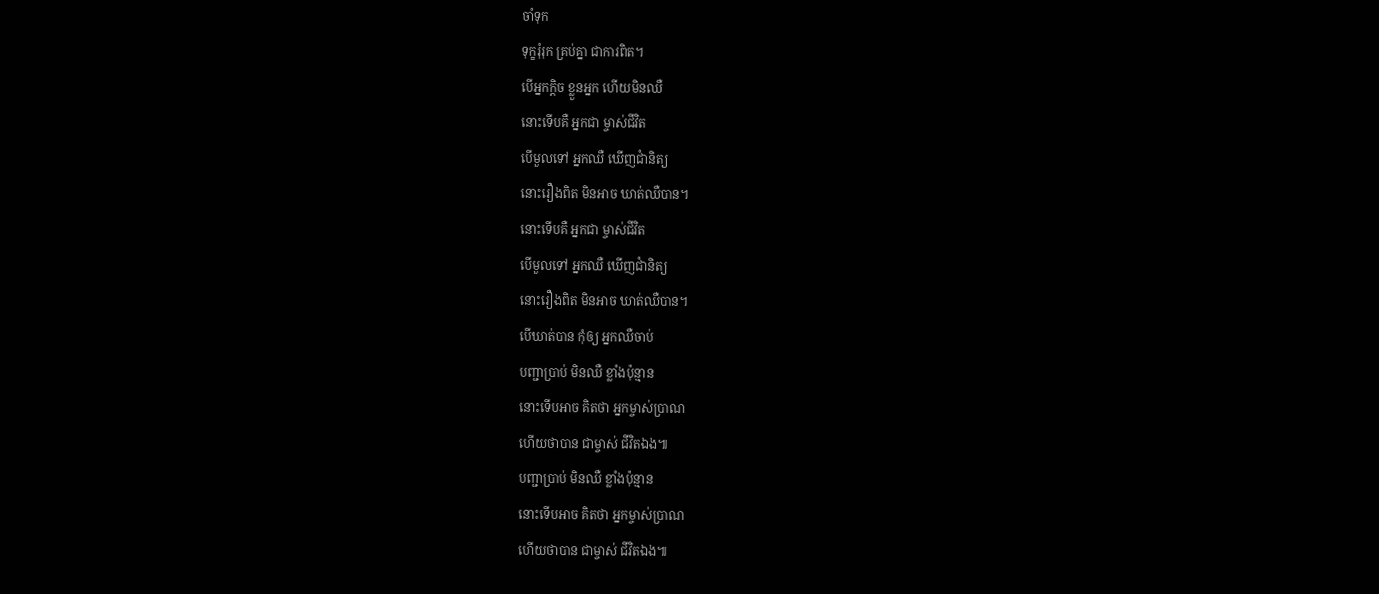ចាំទុក
ទុក្ខរុំរុក គ្រប់គ្នា ជាការពិត។
បើអ្នកក្ដិច ខ្លួនអ្នក ហើយមិនឈឺ
នោះទើបគឺ អ្នកជា ម្ចាស់ជីវិត
បើមួលទៅ អ្នកឈឺ ឃើញជាំនិត្យ
នោះរឿងពិត មិនអាច ឃាត់ឈឺបាន។
នោះទើបគឺ អ្នកជា ម្ចាស់ជីវិត
បើមួលទៅ អ្នកឈឺ ឃើញជាំនិត្យ
នោះរឿងពិត មិនអាច ឃាត់ឈឺបាន។
បើឃាត់បាន កុំឲ្យ អ្នកឈឺចាប់
បញ្ជាប្រាប់ មិនឈឺ ខ្លាំងប៉ុន្មាន
នោះទើបអាច គិតថា អ្នកម្ចាស់ប្រាណ
ហើយថាបាន ជាម្ចាស់ ជីវិតឯង៕
បញ្ជាប្រាប់ មិនឈឺ ខ្លាំងប៉ុន្មាន
នោះទើបអាច គិតថា អ្នកម្ចាស់ប្រាណ
ហើយថាបាន ជាម្ចាស់ ជីវិតឯង៕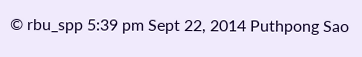© rbu_spp 5:39 pm Sept 22, 2014 Puthpong Sao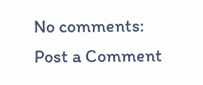No comments:
Post a Comment